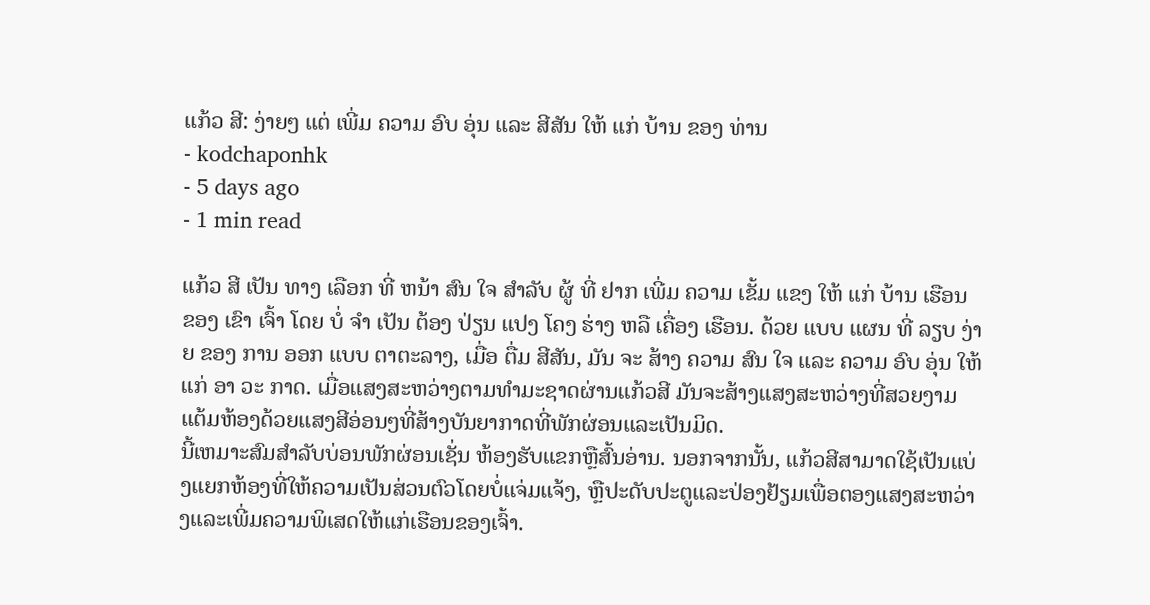ແກ້ວ ສີ: ງ່າຍໆ ແຕ່ ເພີ່ມ ຄວາມ ອົບ ອຸ່ນ ແລະ ສີສັນ ໃຫ້ ແກ່ ບ້ານ ຂອງ ທ່ານ
- kodchaponhk
- 5 days ago
- 1 min read

ແກ້ວ ສີ ເປັນ ທາງ ເລືອກ ທີ່ ຫນ້າ ສົນ ໃຈ ສໍາລັບ ຜູ້ ທີ່ ຢາກ ເພີ່ມ ຄວາມ ເຂັ້ມ ແຂງ ໃຫ້ ແກ່ ບ້ານ ເຮືອນ ຂອງ ເຂົາ ເຈົ້າ ໂດຍ ບໍ່ ຈໍາ ເປັນ ຕ້ອງ ປ່ຽນ ແປງ ໂຄງ ຮ່າງ ຫລື ເຄື່ອງ ເຮືອນ. ດ້ວຍ ແບບ ແຜນ ທີ່ ລຽບ ງ່າຍ ຂອງ ການ ອອກ ແບບ ຕາຕະລາງ, ເມື່ອ ຕື່ມ ສີສັນ, ມັນ ຈະ ສ້າງ ຄວາມ ສົນ ໃຈ ແລະ ຄວາມ ອົບ ອຸ່ນ ໃຫ້ ແກ່ ອາ ວະ ກາດ. ເມື່ອແສງສະຫວ່າງຕາມທໍາມະຊາດຜ່ານແກ້ວສີ ມັນຈະສ້າງແສງສະຫວ່າງທີ່ສວຍງາມ ແຕ້ມຫ້ອງດ້ວຍແສງສີອ່ອນໆທີ່ສ້າງບັນຍາກາດທີ່ພັກຜ່ອນແລະເປັນມິດ.
ນີ້ເຫມາະສົມສໍາລັບບ່ອນພັກຜ່ອນເຊັ່ນ ຫ້ອງຮັບແຂກຫຼືສົ້ນອ່ານ. ນອກຈາກນັ້ນ, ແກ້ວສີສາມາດໃຊ້ເປັນແບ່ງແຍກຫ້ອງທີ່ໃຫ້ຄວາມເປັນສ່ວນຕົວໂດຍບໍ່ແຈ່ມແຈ້ງ, ຫຼືປະດັບປະຕູແລະປ່ອງຢ້ຽມເພື່ອຕອງແສງສະຫວ່າງແລະເພີ່ມຄວາມພິເສດໃຫ້ແກ່ເຮືອນຂອງເຈົ້າ.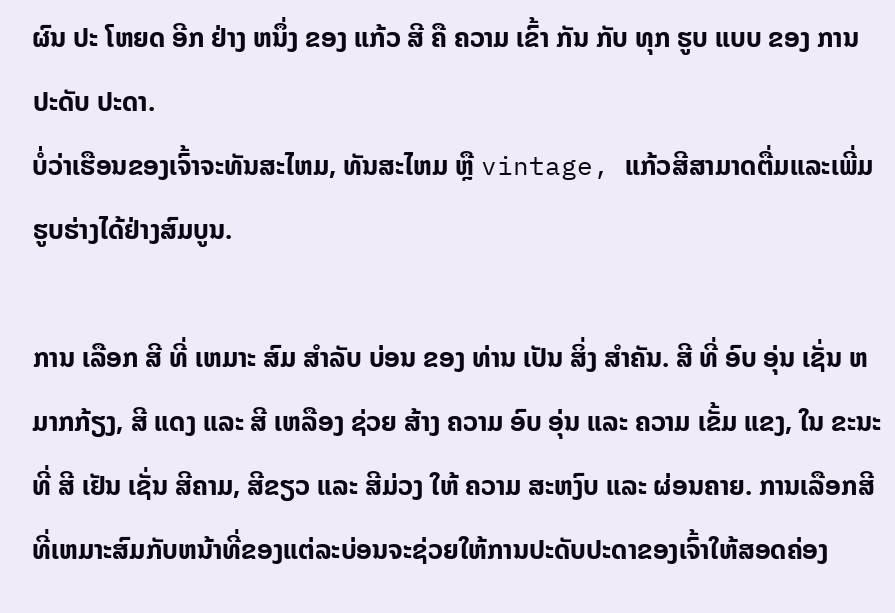ຜົນ ປະ ໂຫຍດ ອີກ ຢ່າງ ຫນຶ່ງ ຂອງ ແກ້ວ ສີ ຄື ຄວາມ ເຂົ້າ ກັນ ກັບ ທຸກ ຮູບ ແບບ ຂອງ ການ ປະດັບ ປະດາ.
ບໍ່ວ່າເຮືອນຂອງເຈົ້າຈະທັນສະໄຫມ, ທັນສະໄຫມ ຫຼື vintage, ແກ້ວສີສາມາດຕື່ມແລະເພີ່ມຮູບຮ່າງໄດ້ຢ່າງສົມບູນ.

ການ ເລືອກ ສີ ທີ່ ເຫມາະ ສົມ ສໍາລັບ ບ່ອນ ຂອງ ທ່ານ ເປັນ ສິ່ງ ສໍາຄັນ. ສີ ທີ່ ອົບ ອຸ່ນ ເຊັ່ນ ຫມາກກ້ຽງ, ສີ ແດງ ແລະ ສີ ເຫລືອງ ຊ່ວຍ ສ້າງ ຄວາມ ອົບ ອຸ່ນ ແລະ ຄວາມ ເຂັ້ມ ແຂງ, ໃນ ຂະນະ ທີ່ ສີ ເຢັນ ເຊັ່ນ ສີຄາມ, ສີຂຽວ ແລະ ສີມ່ວງ ໃຫ້ ຄວາມ ສະຫງົບ ແລະ ຜ່ອນຄາຍ. ການເລືອກສີທີ່ເຫມາະສົມກັບຫນ້າທີ່ຂອງແຕ່ລະບ່ອນຈະຊ່ວຍໃຫ້ການປະດັບປະດາຂອງເຈົ້າໃຫ້ສອດຄ່ອງ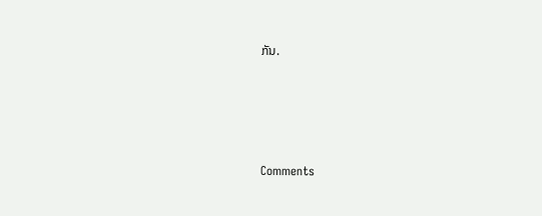ກັນ.




Comments